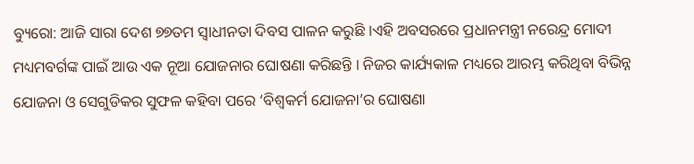ବ୍ୟୁରୋ: ଆଜି ସାରା ଦେଶ ୭୭ତମ ସ୍ୱାଧୀନତା ଦିବସ ପାଳନ କରୁଛି ।ଏହି ଅବସରରେ ପ୍ରଧାନମନ୍ତ୍ରୀ ନରେନ୍ଦ୍ର ମୋଦୀ ମଧ୍ୟମବର୍ଗଙ୍କ ପାଇଁ ଆଉ ଏକ ନୂଆ ଯୋଜନାର ଘୋଷଣା କରିଛନ୍ତି । ନିଜର କାର୍ଯ୍ୟକାଳ ମଧ୍ୟରେ ଆରମ୍ଭ କରିଥିବା ବିଭିନ୍ନ ଯୋଜନା ଓ ସେଗୁଡିକର ସୁଫଳ କହିବା ପରେ ‘ବିଶ୍ୱକର୍ମ ଯୋଜନା’ର ଘୋଷଣା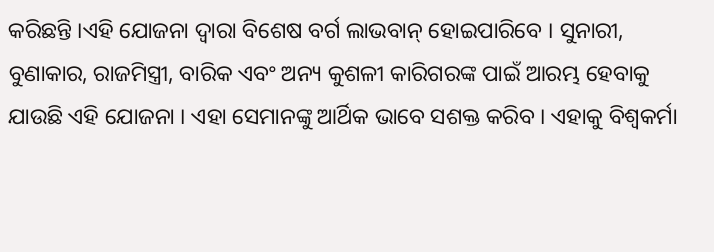କରିଛନ୍ତି ।ଏହି ଯୋଜନା ଦ୍ୱାରା ବିଶେଷ ବର୍ଗ ଲାଭବାନ୍ ହୋଇପାରିବେ । ସୁନାରୀ, ବୁଣାକାର, ରାଜମିସ୍ତ୍ରୀ, ବାରିକ ଏବଂ ଅନ୍ୟ କୁଶଳୀ କାରିଗରଙ୍କ ପାଇଁ ଆରମ୍ଭ ହେବାକୁ ଯାଉଛି ଏହି ଯୋଜନା । ଏହା ସେମାନଙ୍କୁ ଆର୍ଥିକ ଭାବେ ସଶକ୍ତ କରିବ । ଏହାକୁ ବିଶ୍ୱକର୍ମା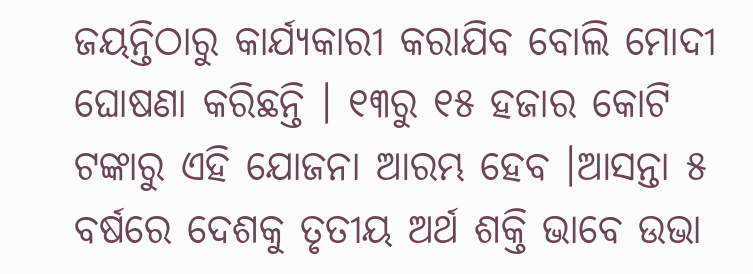ଜୟନ୍ତିଠାରୁ କାର୍ଯ୍ୟକାରୀ କରାଯିବ ବୋଲି ମୋଦୀ ଘୋଷଣା କରିଛନ୍ତି । ୧୩ରୁ ୧୫ ହଜାର କୋଟି ଟଙ୍କାରୁ ଏହି ଯୋଜନା ଆରମ୍ଭ ହେବ ।ଆସନ୍ତା ୫ ବର୍ଷରେ ଦେଶକୁ ତୃତୀୟ ଅର୍ଥ ଶକ୍ତି ଭାବେ ଉଭା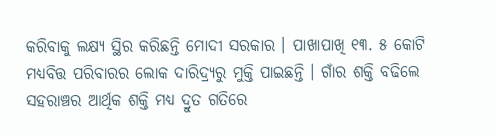କରିବାକୁ ଲକ୍ଷ୍ୟ ସ୍ଥିର କରିଛନ୍ତି ମୋଦୀ ସରକାର । ପାଖାପାଖି ୧୩. ୫ କୋଟି ମଧ୍ୟବିତ୍ତ ପରିବାରର ଲୋକ ଦାରିଦ୍ର୍ୟରୁ ମୁକ୍ତି ପାଇଛନ୍ତି । ଗାଁର ଶକ୍ତି ବଢିଲେ ସହରାଞ୍ଚର ଆର୍ଥିକ ଶକ୍ତି ମଧ୍ୟ ଦ୍ରୁତ ଗତିରେ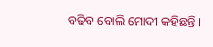ବଢିବ ବୋଲି ମୋଦୀ କହିଛନ୍ତି ।